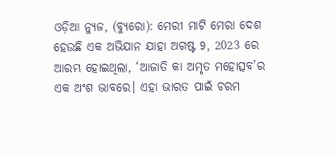ଓଡ଼ିଆ ନ୍ୟୁଜ, (ବ୍ୟୁରୋ): ମେରୀ ମାଟି ମେରା ଦେଶ ହେଉଛି ଏକ ଅଭିଯାନ ଯାହା ଅଗଷ୍ଟ 9, 2023 ରେ ଆରମ୍ଭ ହୋଇଥିଲା, ‘ଆଜାତି କା ଅମୃତ ମହୋତ୍ସବ’ର ଏକ ଅଂଶ ଭାବରେ। ଏହା ଭାରତ ପାଇଁ ଚରମ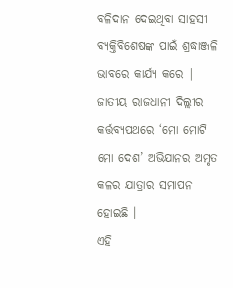ବଳିଦାନ ଦେଇଥିବା ସାହସୀ ବ୍ୟକ୍ତିବିଶେଷଙ୍କ ପାଇଁ ଶ୍ରଦ୍ଧାଞ୍ଜଳି ଭାବରେ କାର୍ଯ୍ୟ କରେ | ଜାତୀୟ ରାଜଧାନୀ ଦିଲ୍ଲୀର କର୍ତ୍ତବ୍ୟପଥରେ ‘ମୋ ମୋଟି ମୋ ଦେଶ’ ଅଭିଯାନର ଅମୃତ କଳର ଯାତ୍ରାର ସମାପନ ହୋଇଛି ।
ଏହି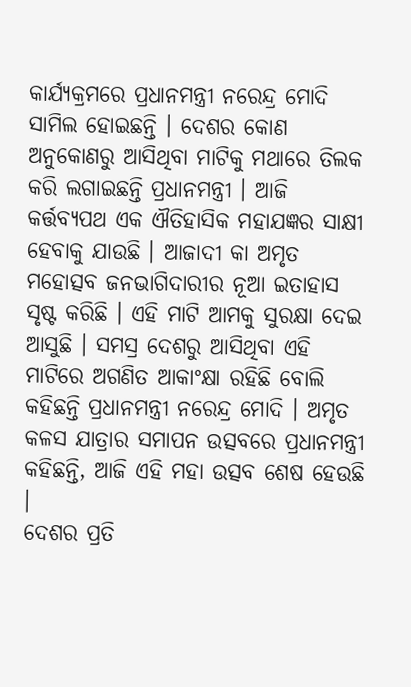କାର୍ଯ୍ୟକ୍ରମରେ ପ୍ରଧାନମନ୍ତ୍ରୀ ନରେନ୍ଦ୍ର ମୋଦି ସାମିଲ ହୋଇଛନ୍ତି । ଦେଶର କୋଣ ଅନୁକୋଣରୁ ଆସିଥିବା ମାଟିକୁ ମଥାରେ ତିଲକ କରି ଲଗାଇଛନ୍ତି ପ୍ରଧାନମନ୍ତ୍ରୀ । ଆଜି କର୍ତ୍ତବ୍ୟପଥ ଏକ ଐତିହାସିକ ମହାଯଜ୍ଞର ସାକ୍ଷୀ ହେବାକୁ ଯାଉଛି । ଆଜାଦୀ କା ଅମୃତ ମହୋତ୍ସବ ଜନଭାଗିଦାରୀର ନୂଆ ଇତାହାସ ସୃଷ୍ଟ କରିଛି । ଏହି ମାଟି ଆମକୁ ସୁରକ୍ଷା ଦେଇ ଆସୁଛି । ସମସ୍ର ଦେଶରୁ ଆସିଥିବା ଏହି ମାଟିରେ ଅଗଣିତ ଆକାଂକ୍ଷା ରହିଛି ବୋଲି କହିଛନ୍ତି ପ୍ରଧାନମନ୍ତ୍ରୀ ନରେନ୍ଦ୍ର ମୋଦି । ଅମୃତ କଳସ ଯାତ୍ରାର ସମାପନ ଉତ୍ସବରେ ପ୍ରଧାନମନ୍ତ୍ରୀ କହିଛନ୍ତି, ଆଜି ଏହି ମହା ଉତ୍ସବ ଶେଷ ହେଉଛି ।
ଦେଶର ପ୍ରତି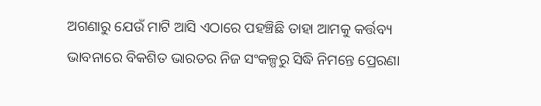ଅଗଣାରୁ ଯେଉଁ ମାଟି ଆସି ଏଠାରେ ପହଞ୍ଚିଛି ତାହା ଆମକୁ କର୍ତ୍ତବ୍ୟ ଭାବନାରେ ବିକଶିତ ଭାରତର ନିଜ ସଂକଳ୍ପରୁ ସିଦ୍ଧି ନିମନ୍ତେ ପ୍ରେରଣା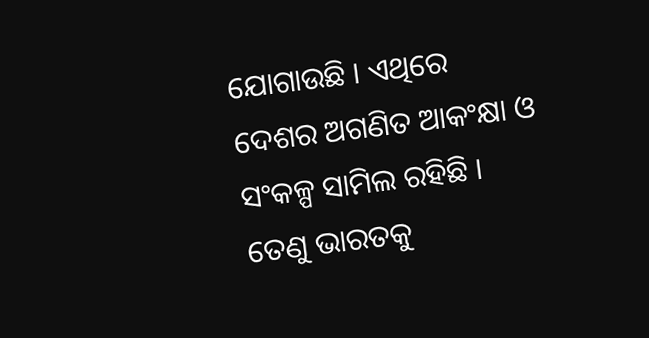ଯୋଗାଉଛି । ଏଥିରେ ଦେଶର ଅଗଣିତ ଆକଂକ୍ଷା ଓ ସଂକଳ୍ପ ସାମିଲ ରହିଛି । ତେଣୁ ଭାରତକୁ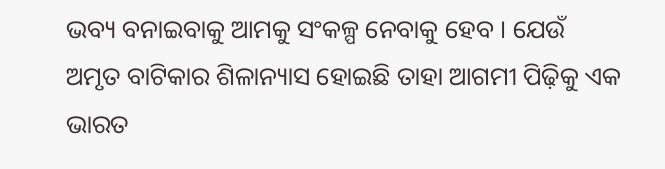ଭବ୍ୟ ବନାଇବାକୁ ଆମକୁ ସଂକଳ୍ପ ନେବାକୁ ହେବ । ଯେଉଁ ଅମୃତ ବାଟିକାର ଶିଳାନ୍ୟାସ ହୋଇଛି ତାହା ଆଗମୀ ପିଢ଼ିକୁ ଏକ ଭାରତ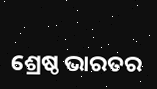ଶ୍ରେଷ୍ଠ ଭାରତର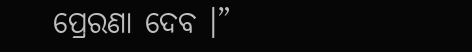ପ୍ରେରଣା ଦେବ ।”